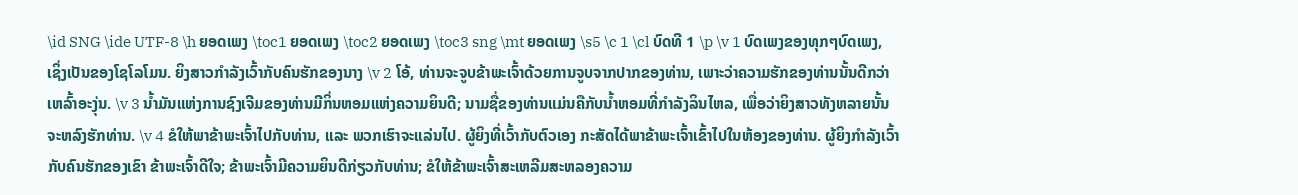\id SNG \ide UTF-8 \h ຍອດເພງ \toc1 ຍອດເພງ \toc2 ຍອດເພງ \toc3 sng \mt ຍອດເພງ \s5 \c 1 \cl ບົດທີ 1 \p \v 1 ບົດເພງຂອງທຸກໆບົດເພງ, ເຊິ່ງເປັນຂອງໂຊໂລໂມນ. ຍິງສາວກຳລັງເວົ້າກັບຄົນຮັກຂອງນາງ \v 2 ໂອ້, ທ່ານຈະຈູບຂ້າພະເຈົ້າດ້ວຍການຈູບຈາກປາກຂອງທ່ານ, ເພາະວ່າຄວາມຮັກຂອງທ່ານນັ້ນດີກວ່າເຫລົ້າອະງຸ່ນ. \v 3 ນ້ຳມັນແຫ່ງການຊົງເຈີມຂອງທ່ານມີກິ່ນຫອມແຫ່ງຄວາມຍິນດີ; ນາມຊື່ຂອງທ່ານແມ່ນຄືກັບນໍ້າຫອມທີ່ກຳລັງລິນໄຫລ, ເພື່ອວ່າຍິງສາວທັງຫລາຍນັ້ນຈະຫລົງຮັກທ່ານ. \v 4 ຂໍໃຫ້ພາຂ້າພະເຈົ້າໄປກັບທ່ານ, ແລະ ພວກເຮົາຈະແລ່ນໄປ. ຜູ້ຍິງທີ່ເວົ້າກັບຕົວເອງ ກະສັດໄດ້ພາຂ້າພະເຈົ້າເຂົ້າໄປໃນຫ້ອງຂອງທ່ານ. ຜູ້ຍິງກຳລັງເວົ້າກັບຄົນຮັກຂອງເຂົາ ຂ້າພະເຈົ້າດີໃຈ; ຂ້າພະເຈົ້າມີຄວາມຍິນດີກ່ຽວກັບທ່ານ; ຂໍໃຫ້ຂ້າພະເຈົ້າສະເຫລີມສະຫລອງຄວາມ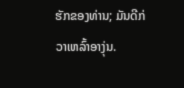ຮັກຂອງທ່ານ; ມັນດີກ່ວາເຫລົ້າອາງຸ່ນ.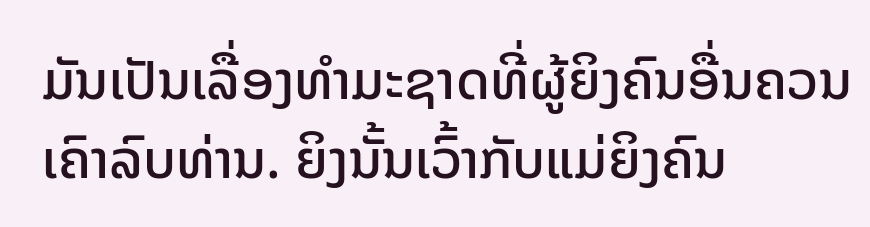ມັນເປັນເລື່ອງທຳມະຊາດທີ່ຜູ້ຍິງຄົນອື່ນຄວນເຄົາລົບທ່ານ. ຍິງນັ້ນເວົ້າກັບແມ່ຍິງຄົນ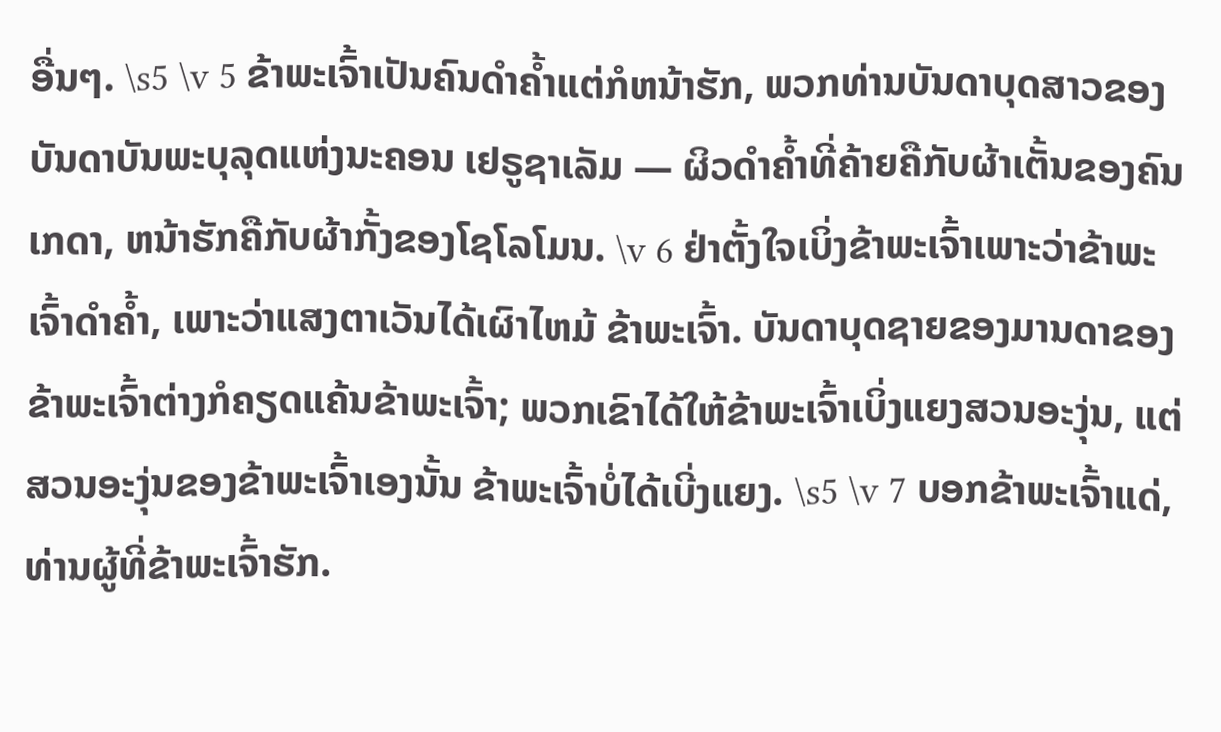ອື່ນໆ. \s5 \v 5 ຂ້າພະເຈົ້າເປັນຄົນດຳຄ້ຳແຕ່ກໍຫນ້າຮັກ, ພວກທ່ານບັນດາບຸດສາວຂອງບັນດາບັນພະບຸລຸດແຫ່ງນະຄອນ ເຢຣູຊາເລັມ — ຜິວດຳຄ້ຳທີ່ຄ້າຍຄືກັບຜ້າເຕັ້ນຂອງຄົນເກດາ, ຫນ້າຮັກຄືກັບຜ້າກັ້ງຂອງໂຊໂລໂມນ. \v 6 ຢ່າຕັ້ງໃຈເບິ່ງຂ້າພະເຈົ້າເພາະວ່າຂ້າພະເຈົ້າດຳຄ້ຳ, ເພາະວ່າແສງຕາເວັນໄດ້ເຜົາໄຫມ້ ຂ້າພະເຈົ້າ. ບັນດາບຸດຊາຍຂອງມານດາຂອງຂ້າພະເຈົ້າຕ່າງກໍຄຽດແຄ້ນຂ້າພະເຈົ້າ; ພວກເຂົາໄດ້ໃຫ້ຂ້າພະເຈົ້າເບິ່ງແຍງສວນອະງຸ່ນ, ແຕ່ສວນອະງຸ່ນຂອງຂ້າພະເຈົ້າເອງນັ້ນ ຂ້າພະເຈົ້າບໍ່ໄດ້ເບີ່ງແຍງ. \s5 \v 7 ບອກຂ້າພະເຈົ້າແດ່, ທ່ານຜູ້ທີ່ຂ້າພະເຈົ້າຮັກ.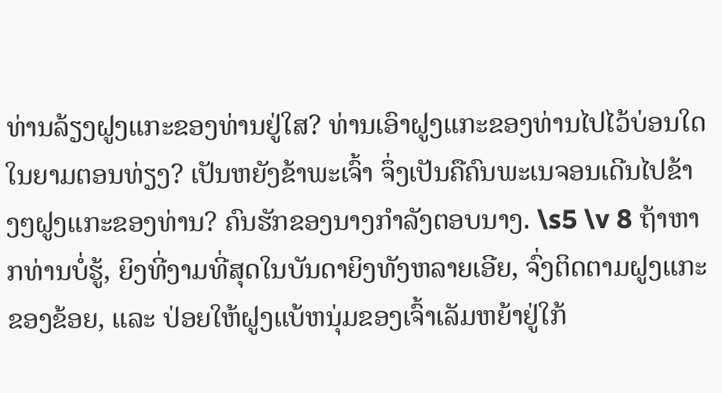ທ່ານລ້ຽງຝູງແກະຂອງທ່ານຢູ່ໃສ? ທ່ານເອົາຝູງແກະຂອງທ່ານໄປໄວ້ບ່ອນໃດໃນຍາມຕອນທ່ຽງ? ເປັນຫຍັງຂ້າພະເຈົ້າ ຈຶ່ງເປັນຄືຄົນພະເນຈອນເດີນໄປຂ້າງໆຝູງແກະຂອງທ່ານ? ຄົນຮັກຂອງນາງກຳລັງຕອບນາງ. \s5 \v 8 ຖ້າຫາກທ່ານບໍ່ຮູ້, ຍິງທີ່ງາມທີ່ສຸດໃນບັນດາຍິງທັງຫລາຍເອີຍ, ຈົ່ງຕິດຕາມຝູງແກະຂອງຂ້ອຍ, ແລະ ປ່ອຍໃຫ້ຝູງແບ້ຫນຸ່ມຂອງເຈົ້າເລັມຫຍ້າຢູ່ໃກ້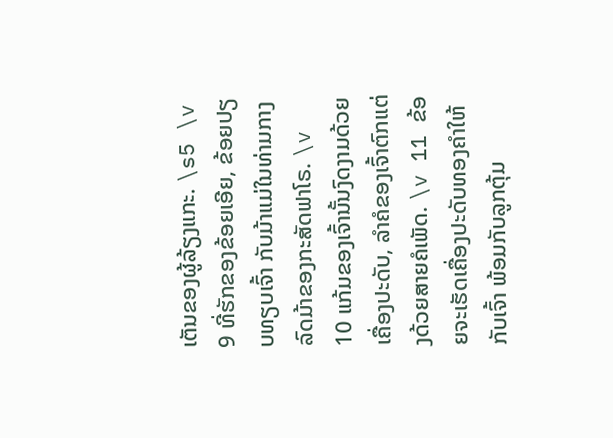ເຕັນຂອງຜູ້ລ້ຽງແກະ. \s5 \v 9 ທີ່ຮັກຂອງຂ້ອຍເອີຍ, ຂ້ອຍປຽບທຽບເຈົ້າ ກັບມ້າແມ່ໃນທ່າມກາງລົດມ້າຂອງກະສັດຟາໂຣ. \v 10 ແກ້ມຂອງເຈົ້ານັ້ນງົດງາມດ້ວຍເຄື່ອງປະດັບ, ລຳຄໍຂອງເຈົ້າຕົກແຕ່ງດ້ວຍສາຍຄໍເພັດ. \v 11 ຂ້ອຍຈະເຮັດເຄື່ອງປະດັບທອງຄຳໃຫ້ກັບເຈົ້າ ພ້ອມກັບລູກຕຸ້ມ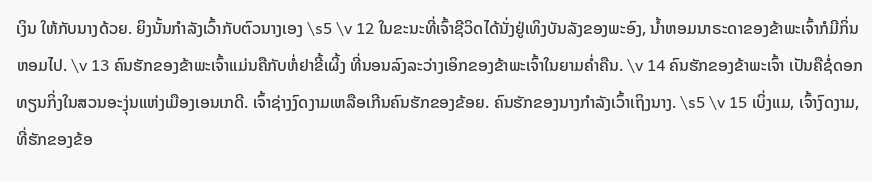ເງິນ ໃຫ້ກັບນາງດ້ວຍ. ຍິງນັ້ນກຳລັງເວົ້າກັບຕົວນາງເອງ \s5 \v 12 ໃນຂະນະທີ່ເຈົ້າຊີວິດໄດ້ນັ່ງຢູ່ເທິງບັນລັງຂອງພະອົງ, ນ້ຳຫອມນາຣະດາຂອງຂ້າພະເຈົ້າກໍມີກິ່ນຫອມໄປ. \v 13 ຄົນຮັກຂອງຂ້າພະເຈົ້າແມ່ນຄືກັບຫໍ່ຢາຂີ້ເຜິ້ງ ທີ່ນອນລົງລະວ່າງເອິກຂອງຂ້າພະເຈົ້າໃນຍາມຄ່ຳຄືນ. \v 14 ຄົນຮັກຂອງຂ້າພະເຈົ້າ ເປັນຄືຊໍ່ດອກທຽນກິ່ງໃນສວນອະງຸ່ນແຫ່ງເມືອງເອນເກດີ. ເຈົ້າຊ່າງງົດງາມເຫລືອເກີນຄົນຮັກຂອງຂ້ອຍ. ຄົນຮັກຂອງນາງກຳລັງເວົ້າເຖິງນາງ. \s5 \v 15 ເບິ່ງແມ, ເຈົ້າງົດງາມ, ທີ່ຮັກຂອງຂ້ອ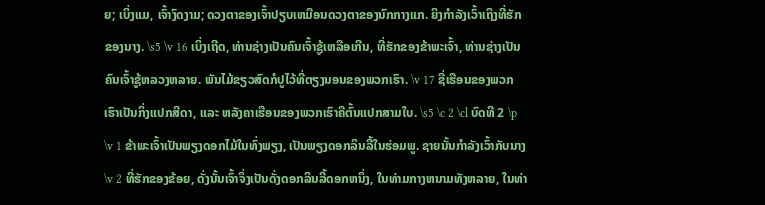ຍ; ເບິ່ງແມ, ເຈົ້າງົດງາມ; ດວງຕາຂອງເຈົ້າປຽບເຫມືອນດວງຕາຂອງນົກກາງແກ. ຍິງກຳລັງເວົ້າເຖິງທີ່ຮັກຂອງນາງ. \s5 \v 16 ເບິ່ງເຖີດ, ທ່ານຊ່າງເປັນຄົນເຈົ້າຊູ້ເຫລືອເກີນ, ທີ່ຮັກຂອງຂ້າພະເຈົ້າ, ທ່ານຊ່າງເປັນຄົນເຈົ້າຊູ້ຫລວງຫລາຍ. ພັນໄມ້ຂຽວສົດກໍປູໄວ້ທີ່ຕຽງນອນຂອງພວກເຮົາ. \v 17 ຊື່ເຮືອນຂອງພວກເຮົາເປັນກິ່ງແປກສີດາ, ແລະ ຫລັງຄາເຮືອນຂອງພວກເຮົາຄືຕົ້ນແປກສາມໃບ. \s5 \c 2 \cl ບົດທີ 2 \p \v 1 ຂ້າພະເຈົ້າເປັນພຽງດອກໄມ້ໃນທົ່ງພຽງ, ເປັນພຽງດອກລິນລີ້ໃນຮ່ອມພູ. ຊາຍນັ້ນກຳລັງເວົ້າກັບນາງ \v 2 ທີ່ຮັກຂອງຂ້ອຍ, ດັ່ງນັ້ນເຈົ້າຈຶ່ງເປັນດັ່ງດອກລິນລີ້ດອກຫນຶ່ງ, ໃນທ່າມກາງຫນາມທັງຫລາຍ, ໃນທ່າ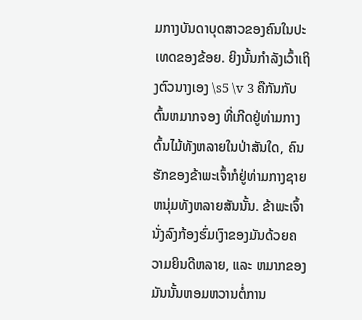ມກາງບັນດາບຸດສາວຂອງຄົນໃນປະເທດຂອງຂ້ອຍ. ຍິງນັ້ນກຳລັງເວົ້າເຖິງຕົວນາງເອງ \s5 \v 3 ຄືກັນກັບຕົ້ນຫມາກຈອງ ທີ່ເກີດຢູ່ທ່າມກາງຕົ້ນໄມ້ທັງຫລາຍໃນປ່າສັນໃດ, ຄົນຮັກຂອງຂ້າພະເຈົ້າກໍຢູ່ທ່າມກາງຊາຍຫນຸ່ມທັງຫລາຍສັນນັ້ນ. ຂ້າພະເຈົ້ານັ່ງລົງກ້ອງຮົ່ມເງົາຂອງມັນດ້ວຍຄວາມຍິນດີຫລາຍ, ແລະ ຫມາກຂອງມັນນັ້ນຫອມຫວານຕໍ່ການ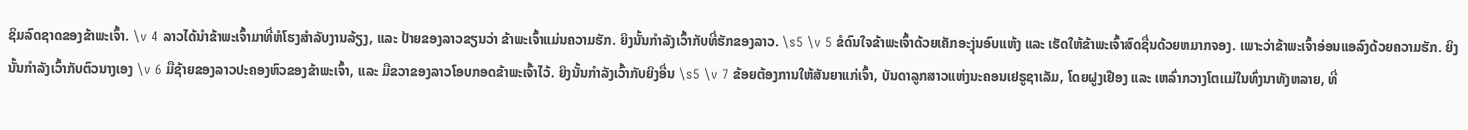ຊິມລົດຊາດຂອງຂ້າພະເຈົ້າ. \v 4 ລາວໄດ້ນຳຂ້າພະເຈົ້າມາທີ່ຫໍໂຮງສຳລັບງານລ້ຽງ, ແລະ ປ້າຍຂອງລາວຂຽນວ່າ ຂ້າພະເຈົ້າແມ່ນຄວາມຮັກ. ຍິງນັ້ນກຳລັງເວົ້າກັບທີ່ຮັກຂອງລາວ. \s5 \v 5 ຂໍດົນໃຈຂ້າພະເຈົ້າດ້ວຍເຄັກອະງຸ່ນອົບແຫ້ງ ແລະ ເຮັດໃຫ້ຂ້າພະເຈົ້າສົດຊື່ນດ້ວຍຫມາກຈອງ. ເພາະວ່າຂ້າພະເຈົ້າອ່ອນແອລົງດ້ວຍຄວາມຮັກ. ຍິງນັ້ນກຳລັງເວົ້າກັບຕົວນາງເອງ \v 6 ມືຊ້າຍຂອງລາວປະຄອງຫົວຂອງຂ້າພະເຈົ້າ, ແລະ ມືຂວາຂອງລາວໂອບກອດຂ້າພະເຈົ້າໄວ້. ຍິງນັ້ນກຳລັງເວົ້າກັບຍິງອື່ນ \s5 \v 7 ຂ້ອຍຕ້ອງການໃຫ້ສັນຍາແກ່ເຈົ້າ, ບັນດາລູກສາວແຫ່ງນະຄອນເຢຣູຊາເລັມ, ໂດຍຝູງເຢືອງ ແລະ ເຫລົ່າກວາງໂຕເເມ່ໃນທົ່ງນາທັງຫລາຍ, ທີ່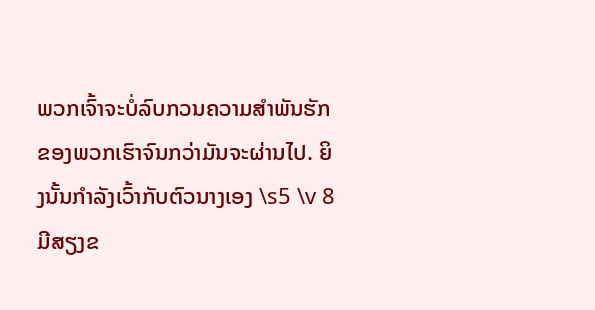ພວກເຈົ້າຈະບໍ່ລົບກວນຄວາມສຳພັນຮັກຂອງພວກເຮົາຈົນກວ່າມັນຈະຜ່ານໄປ. ຍິງນັ້ນກຳລັງເວົ້າກັບຕົວນາງເອງ \s5 \v 8 ມີສຽງຂ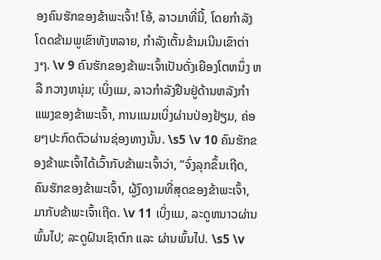ອງຄົນຮັກຂອງຂ້າພະເຈົ້າ! ໂອ້, ລາວມາທີ່ນີ້, ໂດຍກຳລັງໂດດຂ້າມພູເຂົາທັງຫລາຍ, ກຳລັງເຕັ້ນຂ້າມເນີນເຂົາຕ່າງໆ. \v 9 ຄົນຮັກຂອງຂ້າພະເຈົ້າເປັນດັ່ງເຍືອງໂຕຫນຶ່ງ ຫລື ກວາງຫນຸ່ມ; ເບິ່ງແມ, ລາວກຳລັງຢືນຢູ່ດ້ານຫລັງກຳແພງຂອງຂ້າພະເຈົ້າ, ການແນມເບິ່ງຜ່ານປ່ອງຢ້ຽມ, ຄ່ອຍໆປະກົດຕົວຜ່ານຊ່ອງທາງນັ້ນ. \s5 \v 10 ຄົນຮັກຂອງຂ້າພະເຈົ້າໄດ້ເວົ້າກັບຂ້າພະເຈົ້າວ່າ, “ຈົ່ງລຸກຂຶ້ນເຖີດ, ຄົນຮັກຂອງຂ້າພະເຈົ້າ, ຜູ້ງົດງາມທີ່ສຸດຂອງຂ້າພະເຈົ້າ, ມາກັບຂ້າພະເຈົ້າເຖີດ. \v 11 ເບິ່ງແມ, ລະດູຫນາວຜ່ານພົ້ນໄປ; ລະດູຝົນເຊົາຕົກ ແລະ ຜ່ານພົ້ນໄປ. \s5 \v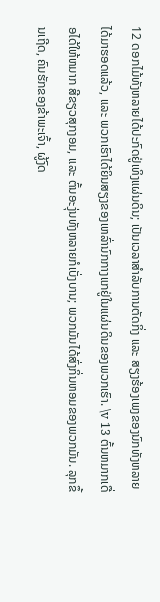12 ດອກໄມ້ທັງຫລາຍໄດ້ປະກົດຢູ່ເທິງແຜ່ນດິນ; ເປັນເວລາສຳລັບການຕັດກິ່ງ ແລະ ສຽງຮ້ອງເພງຂອງນົກທັງຫລາຍໄດ້ມາຮອດແລ້ວ, ແລະ ພວກເຮົາໄດ້ຍິນສຽງຂອງເຫລົ່ານົກກາງແກຢູ່ໃນແຜ່ນດິນຂອງພວກເຮົາ. \v 13 ຕົ້ນຫມາກເດື່ອໄດ້ໃຫ້ຫມາກ ສີຂຽວສຸກງອມ, ແລະ ຕົ້ນອະງຸ່ນທັງຫລາຍກໍເບັ່ງບານ; ພວກມັນໄດ້ສົ່ງກິ່ນຫອມຂອງພວກມັນ. ລຸກຂຶ້ນເຖີດ, ຄົນຮັກຂອງຂ້າພະເຈົ້າ, ຜູ້ງົດ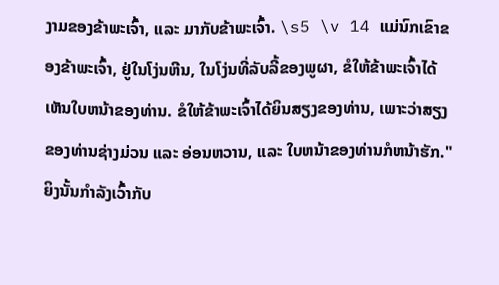ງາມຂອງຂ້າພະເຈົ້າ, ແລະ ມາກັບຂ້າພະເຈົ້າ. \s5 \v 14 ແມ່ນົກເຂົາຂອງຂ້າພະເຈົ້າ, ຢູ່ໃນໂງ່ນຫີນ, ໃນໂງ່ນທີ່ລັບລີ້ຂອງພູຜາ, ຂໍໃຫ້ຂ້າພະເຈົ້າໄດ້ເຫັນໃບຫນ້າຂອງທ່ານ. ຂໍໃຫ້ຂ້າພະເຈົ້າໄດ້ຍິນສຽງຂອງທ່ານ, ເພາະວ່າສຽງຂອງທ່ານຊ່າງມ່ວນ ແລະ ອ່ອນຫວານ, ແລະ ໃບຫນ້າຂອງທ່ານກໍຫນ້າຮັກ." ຍິງນັ້ນກຳລັງເວົ້າກັບ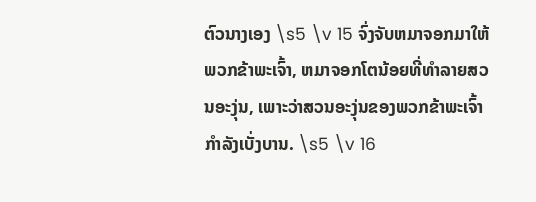ຕົວນາງເອງ \s5 \v 15 ຈົ່ງຈັບຫມາຈອກມາໃຫ້ພວກຂ້າພະເຈົ້າ, ຫມາຈອກໂຕນ້ອຍທີ່ທຳລາຍສວນອະງຸ່ນ, ເພາະວ່າສວນອະງຸ່ນຂອງພວກຂ້າພະເຈົ້າກຳລັງເບັ່ງບານ. \s5 \v 16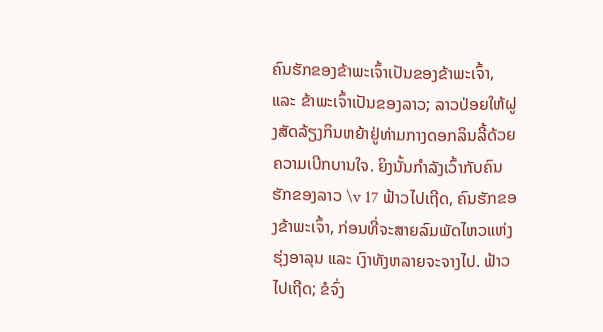ຄົນຮັກຂອງຂ້າພະເຈົ້າເປັນຂອງຂ້າພະເຈົ້າ, ແລະ ຂ້າພະເຈົ້າເປັນຂອງລາວ; ລາວປ່ອຍໃຫ້ຝູງສັດລ້ຽງກິນຫຍ້າຢູ່ທ່າມກາງດອກລິນລີ້ດ້ວຍຄວາມເບີກບານໃຈ. ຍິງນັ້ນກຳລັງເວົ້າກັບຄົນຮັກຂອງລາວ \v 17 ຟ້າວໄປເຖີດ, ຄົນຮັກຂອງຂ້າພະເຈົ້າ, ກ່ອນທີ່ຈະສາຍລົມພັດໄຫວແຫ່ງຮຸ່ງອາລຸນ ແລະ ເງົາທັງຫລາຍຈະຈາງໄປ. ຟ້າວໄປເຖີດ; ຂໍຈົ່ງ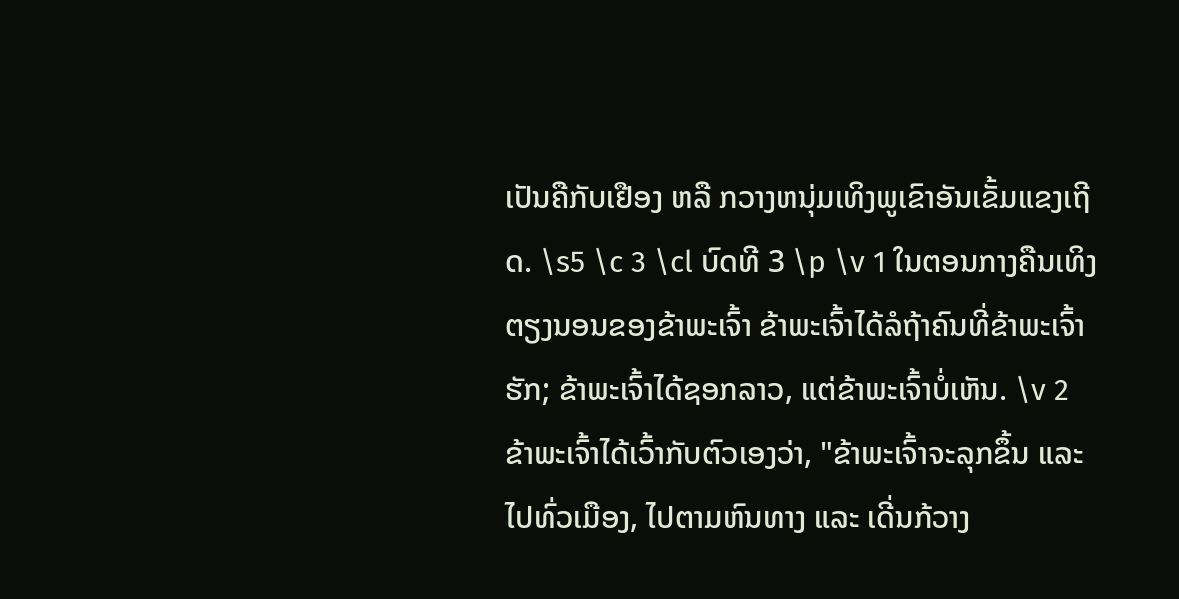ເປັນຄືກັບເຢືອງ ຫລື ກວາງຫນຸ່ມເທິງພູເຂົາອັນເຂັ້ມແຂງເຖີດ. \s5 \c 3 \cl ບົດທີ 3 \p \v 1 ໃນຕອນກາງຄືນເທິງຕຽງນອນຂອງຂ້າພະເຈົ້າ ຂ້າພະເຈົ້າໄດ້ລໍຖ້າຄົນທີ່ຂ້າພະເຈົ້າຮັກ; ຂ້າພະເຈົ້າໄດ້ຊອກລາວ, ແຕ່ຂ້າພະເຈົ້າບໍ່ເຫັນ. \v 2 ຂ້າພະເຈົ້າໄດ້ເວົ້າກັບຕົວເອງວ່າ, "ຂ້າພະເຈົ້າຈະລຸກຂຶ້ນ ແລະ ໄປທົ່ວເມືອງ, ໄປຕາມຫົນທາງ ແລະ ເດີ່ນກ້ວາງ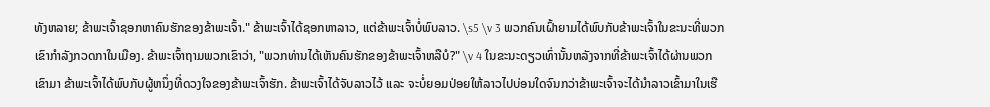ທັງຫລາຍ; ຂ້າພະເຈົ້າຊອກຫາຄົນຮັກຂອງຂ້າພະເຈົ້າ." ຂ້າພະເຈົ້າໄດ້ຊອກຫາລາວ, ແຕ່ຂ້າພະເຈົ້າບໍ່ພົບລາວ. \s5 \v 3 ພວກຄົນເຝົ້າຍາມໄດ້ພົບກັບຂ້າພະເຈົ້າໃນຂະນະທີ່ພວກເຂົາກຳລັງກວດກາໃນເມືອງ. ຂ້າພະເຈົ້າຖາມພວກເຂົາວ່າ, "ພວກທ່ານໄດ້ເຫັນຄົນຮັກຂອງຂ້າພະເຈົ້າຫລືບໍ?" \v 4 ໃນຂະນະດຽວເທົ່ານັ້ນຫລັງຈາກທີ່ຂ້າພະເຈົ້າໄດ້ຜ່ານພວກເຂົາມາ ຂ້າພະເຈົ້າໄດ້ພົບກັບຜູ້ຫນຶ່ງທີ່ດວງໃຈຂອງຂ້າພະເຈົ້າຮັກ. ຂ້າພະເຈົ້າໄດ້ຈັບລາວໄວ້ ແລະ ຈະບໍ່ຍອມປ່ອຍໃຫ້ລາວໄປບ່ອນໃດຈົນກວ່າຂ້າພະເຈົ້າຈະໄດ້ນຳລາວເຂົ້າມາໃນເຮື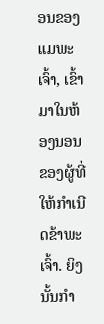ອນຂອງແມພະເຈົ້າ, ເຂົ້າມາໃນຫ້ອງນອນຂອງຜູ້ທີ່ໃຫ້ກຳເນີດຂ້າພະເຈົ້າ. ຍິງນັ້ນກຳ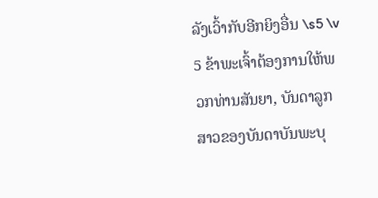ລັງເວົ້າກັບອີກຍິງອື່ນ \s5 \v 5 ຂ້າພະເຈົ້າຕ້ອງການໃຫ້ພວກທ່ານສັນຍາ, ບັນດາລູກສາວຂອງບັນດາບັນພະບຸ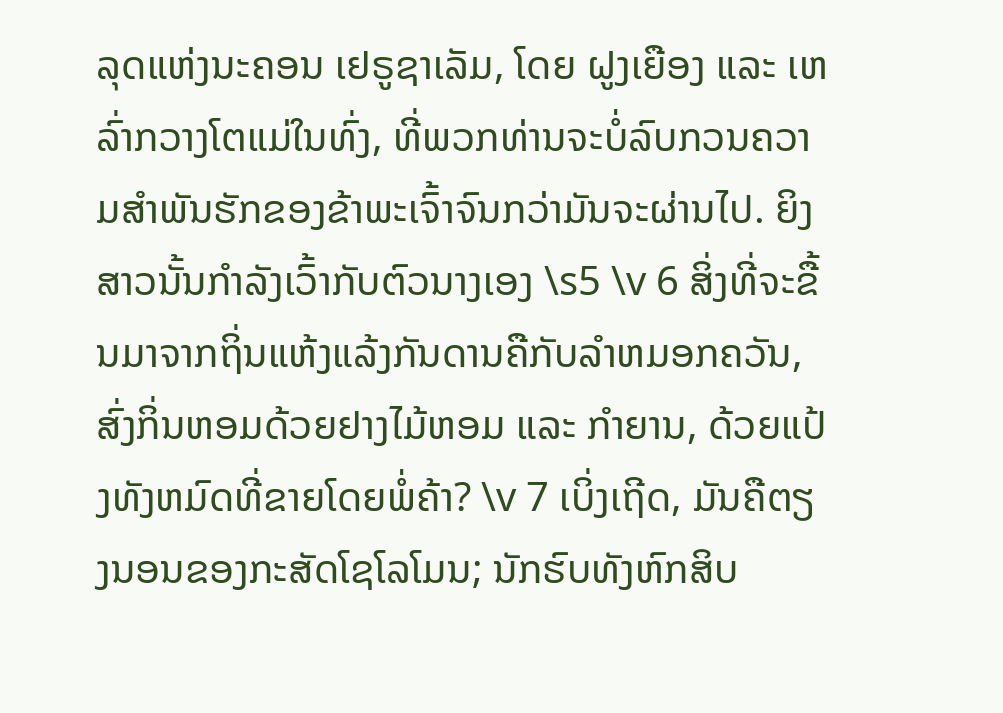ລຸດແຫ່ງນະຄອນ ເຢຣູຊາເລັມ, ໂດຍ ຝູງເຍືອງ ແລະ ເຫລົ່າກວາງໂຕແມ່ໃນທົ່ງ, ທີ່ພວກທ່ານຈະບໍ່ລົບກວນຄວາມສຳພັນຮັກຂອງຂ້າພະເຈົ້າຈົນກວ່າມັນຈະຜ່ານໄປ. ຍິງສາວນັ້ນກຳລັງເວົ້າກັບຕົວນາງເອງ \s5 \v 6 ສິ່ງທີ່ຈະຂື້ນມາຈາກຖິ່ນແຫ້ງແລ້ງກັນດານຄືກັບລຳຫມອກຄວັນ, ສົ່ງກິ່ນຫອມດ້ວຍຢາງໄມ້ຫອມ ແລະ ກຳຍານ, ດ້ວຍແປ້ງທັງຫມົດທີ່ຂາຍໂດຍພໍ່ຄ້າ? \v 7 ເບິ່ງເຖີດ, ມັນຄືຕຽງນອນຂອງກະສັດໂຊໂລໂມນ; ນັກຮົບທັງຫົກສິບ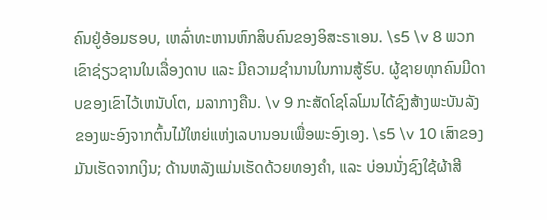ຄົນຢູ່ອ້ອມຮອບ, ເຫລົ່າທະຫານຫົກສິບຄົນຂອງອິສະຣາເອນ. \s5 \v 8 ພວກເຂົາຊ່ຽວຊານໃນເລື່ອງດາບ ແລະ ມີຄວາມຊຳນານໃນການສູ້ຮົບ. ຜູ້ຊາຍທຸກຄົນມີດາບຂອງເຂົາໄວ້ເຫນັບໂຕ, ມລາກາງຄືນ. \v 9 ກະສັດໂຊໂລໂມນໄດ້ຊົງສ້າງພະບັນລັງຂອງພະອົງຈາກຕົ້ນໄມ້ໃຫຍ່ແຫ່ງເລບານອນເພື່ອພະອົງເອງ. \s5 \v 10 ເສົາຂອງມັນເຮັດຈາກເງິນ; ດ້ານຫລັງແມ່ນເຮັດດ້ວຍທອງຄຳ, ແລະ ບ່ອນນັ່ງຊົງໃຊ້ຜ້າສີ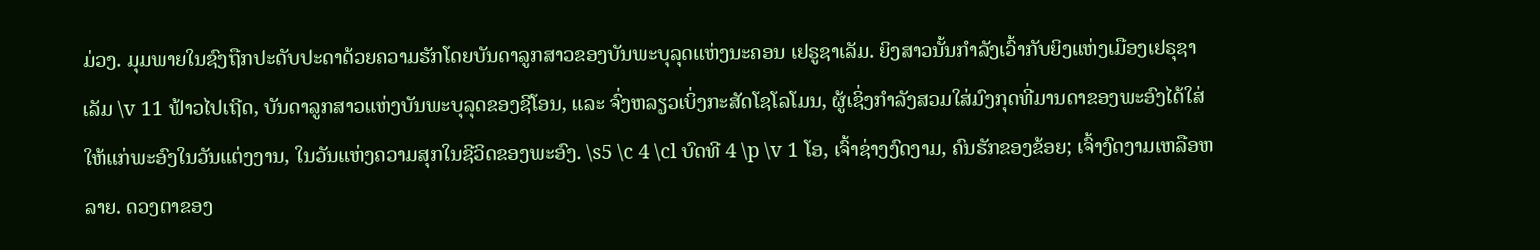ມ່ວງ. ມຸມພາຍໃນຊົງຖືກປະດັບປະດາດ້ວຍຄວາມຮັກໂດຍບັນດາລູກສາວຂອງບັນພະບຸລຸດແຫ່ງນະຄອນ ເຢຣູຊາເລັມ. ຍິງສາວນັ້ນກຳລັງເວົ້າກັບຍິງແຫ່ງເມືອງເຢຣຸຊາເລັມ \v 11 ຟ້າວໄປເຖີດ, ບັນດາລູກສາວແຫ່ງບັນພະບຸລຸດຂອງຊີໂອນ, ແລະ ຈົ່ງຫລຽວເບິ່ງກະສັດໂຊໂລໂມນ, ຜູ້ເຊິ່ງກຳລັງສວມໃສ່ມົງກຸດທີ່ມານດາຂອງພະອົງໄດ້ໃສ່ໃຫ້ແກ່ພະອົງໃນວັນແຕ່ງງານ, ໃນວັນແຫ່ງຄວາມສຸກໃນຊີວິດຂອງພະອົງ. \s5 \c 4 \cl ບົດທີ 4 \p \v 1 ໂອ, ເຈົ້າຊ່າງງົດງາມ, ຄົນຮັກຂອງຂ້ອຍ; ເຈົ້າງົດງາມເຫລືອຫລາຍ. ດວງຕາຂອງ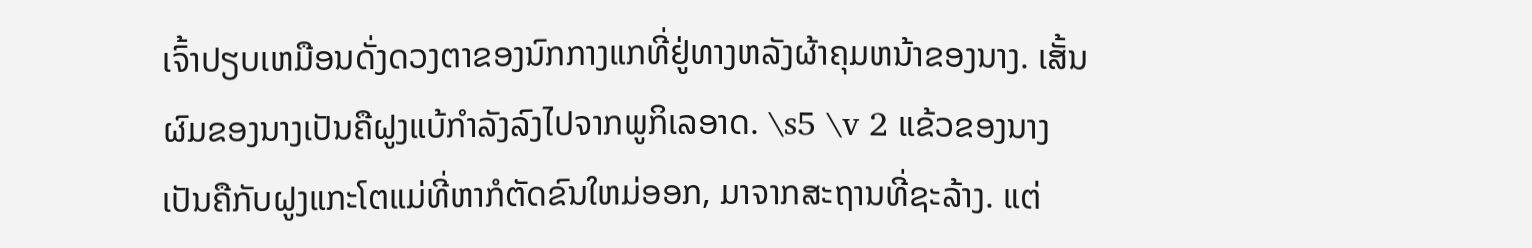ເຈົ້າປຽບເຫມືອນດັ່ງດວງຕາຂອງນົກກາງແກທີ່ຢູ່ທາງຫລັງຜ້າຄຸມຫນ້າຂອງນາງ. ເສັ້ນຜົມຂອງນາງເປັນຄືຝູງແບ້ກຳລັງລົງໄປຈາກພູກິເລອາດ. \s5 \v 2 ແຂ້ວຂອງນາງເປັນຄືກັບຝູງແກະໂຕແມ່ທີ່ຫາກໍຕັດຂົນໃຫມ່ອອກ, ມາຈາກສະຖານທີ່ຊະລ້າງ. ແຕ່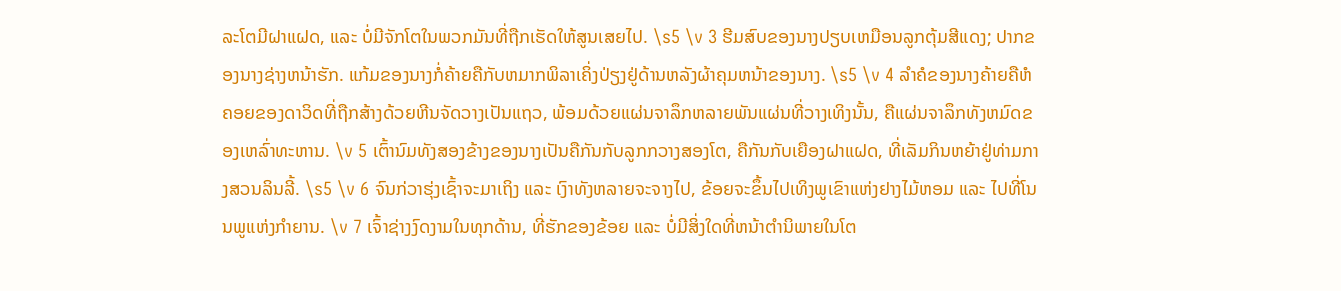ລະໂຕມີຝາແຝດ, ແລະ ບໍ່ມີຈັກໂຕໃນພວກມັນທີ່ຖືກເຮັດໃຫ້ສູນເສຍໄປ. \s5 \v 3 ຮີມສົບຂອງນາງປຽບເຫມືອນລູກຕຸ້ມສີແດງ; ປາກຂອງນາງຊ່າງຫນ້າຮັກ. ແກ້ມຂອງນາງກໍ່ຄ້າຍຄືກັບຫມາກພິລາເຄິ່ງປ່ຽງຢູ່ດ້ານຫລັງຜ້າຄຸມຫນ້າຂອງນາງ. \s5 \v 4 ລຳຄໍຂອງນາງຄ້າຍຄືຫໍຄອຍຂອງດາວິດທີ່ຖືກສ້າງດ້ວຍຫີນຈັດວາງເປັນແຖວ, ພ້ອມດ້ວຍແຜ່ນຈາລຶກຫລາຍພັນແຜ່ນທີ່ວາງເທິງນັ້ນ, ຄືແຜ່ນຈາລຶກທັງຫມົດຂອງເຫລົ່າທະຫານ. \v 5 ເຕົ້ານົມທັງສອງຂ້າງຂອງນາງເປັນຄືກັນກັບລູກກວາງສອງໂຕ, ຄືກັນກັບເຍືອງຝາແຝດ, ທີ່ເລັມກິນຫຍ້າຢູ່ທ່າມກາງສວນລິນລີ້. \s5 \v 6 ຈົນກ່ວາຮຸ່ງເຊົ້າຈະມາເຖິງ ແລະ ເງົາທັງຫລາຍຈະຈາງໄປ, ຂ້ອຍຈະຂຶ້ນໄປເທິງພູເຂົາແຫ່ງຢາງໄມ້ຫອມ ແລະ ໄປທີ່ໂນນພູແຫ່ງກຳຍານ. \v 7 ເຈົ້າຊ່າງງົດງາມໃນທຸກດ້ານ, ທີ່ຮັກຂອງຂ້ອຍ ແລະ ບໍ່ມີສິ່ງໃດທີ່ຫນ້າຕຳນິພາຍໃນໂຕ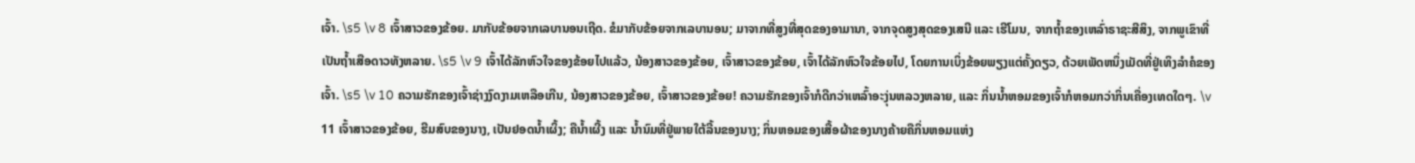ເຈົ້າ. \s5 \v 8 ເຈົ້າສາວຂອງຂ້ອຍ. ມາກັບຂ້ອຍຈາກເລບານອນເຖີດ. ຂໍມາກັບຂ້ອຍຈາກເລບານອນ; ມາຈາກທີ່ສູງທີ່ສຸດຂອງອາມານາ, ຈາກຈຸດສູງສຸດຂອງເສນີ ແລະ ເຮີໂມນ, ຈາກຖ້ຳຂອງເຫລົ່າຣາຊະສີສິງ, ຈາກພູເຂົາທີ່ເປັນຖ້ຳເສືອດາວທັງຫລາຍ. \s5 \v 9 ເຈົ້າໄດ້ລັກຫົວໃຈຂອງຂ້ອຍໄປແລ້ວ, ນ້ອງສາວຂອງຂ້ອຍ, ເຈົ້າສາວຂອງຂ້ອຍ, ເຈົ້າໄດ້ລັກຫົວໃຈຂ້ອຍໄປ, ໂດຍການເບິ່ງຂ້ອຍພຽງແຕ່ຄັ້ງດຽວ, ດ້ວຍເພັດຫນຶ່ງເມັດທີ່ຢູ່ເທິງລຳຄໍຂອງເຈົ້າ. \s5 \v 10 ຄວາມຮັກຂອງເຈົ້າຊ່າງງົດງາມເຫລືອເກີນ, ນ້ອງສາວຂອງຂ້ອຍ, ເຈົ້າສາວຂອງຂ້ອຍ! ຄວາມຮັກຂອງເຈົ້າກໍດີກວ່າເຫລົ້າອະງຸ່ນຫລວງຫລາຍ, ແລະ ກິ່ນນ້ຳຫອມຂອງເຈົ້າກໍຫອມກວ່າກິ່ນເຄື່ອງເທດໃດໆ. \v 11 ເຈົ້າສາວຂອງຂ້ອຍ, ຮີມສົບຂອງນາງ, ເປັນຢອດນໍ້າເຜິ້ງ; ຄືນ້ຳເຜີ້ງ ແລະ ນ້ຳນົມທີ່ຢູ່ພາຍໃຕ້ລີ້ນຂອງນາງ; ກິ່ນຫອມຂອງເສື້ອຜ້າຂອງນາງຄ້າຍຄືກິ່ນຫອມແຫ່ງ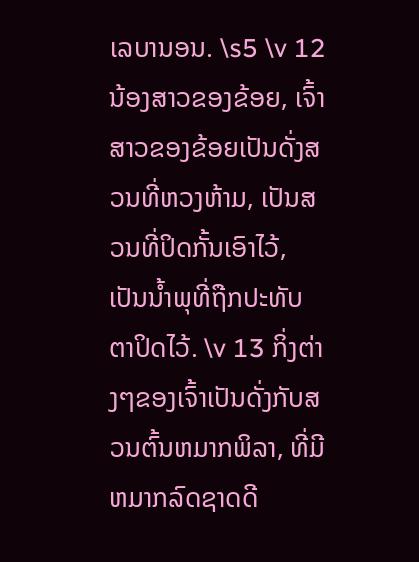ເລບານອນ. \s5 \v 12 ນ້ອງສາວຂອງຂ້ອຍ, ເຈົ້າສາວຂອງຂ້ອຍເປັນດັ່ງສວນທີ່ຫວງຫ້າມ, ເປັນສວນທີ່ປິດກັ້ນເອົາໄວ້, ເປັນນ້ຳພຸທີ່ຖືກປະທັບຕາປິດໄວ້. \v 13 ກິ່ງຕ່າງໆຂອງເຈົ້າເປັນດັ່ງກັບສວນຕົ້ນຫມາກພິລາ, ທີ່ມີຫມາກລົດຊາດດີ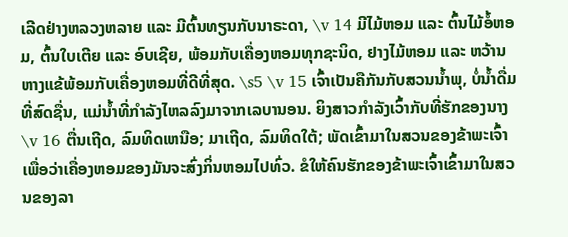ເລີດຢ່າງຫລວງຫລາຍ ແລະ ມີຕົ້ນທຽນກັບນາຣະດາ, \v 14 ມີໄມ້ຫອມ ແລະ ຕົ້ນໄມ້ອໍ້ຫອມ, ຕົ້ນໃບເຕີຍ ແລະ ອົບເຊີຍ, ພ້ອມກັບເຄື່ອງຫອມທຸກຊະນິດ, ຢາງໄມ້ຫອມ ແລະ ຫວ້ານຫາງແຂ້ພ້ອມກັບເຄື່ອງຫອມທີ່ດີທີ່ສຸດ. \s5 \v 15 ເຈົ້າເປັນຄືກັນກັບສວນນໍ້າພຸ, ບໍ່ນ້ຳດື່ມທີ່ສົດຊື່ນ, ແມ່ນ້ຳທີ່ກຳລັງໄຫລລົງມາຈາກເລບານອນ. ຍິງສາວກຳລັງເວົ້າກັບທີ່ຮັກຂອງນາງ \v 16 ຕື່ນເຖີດ, ລົມທິດເຫນືອ; ມາເຖີດ, ລົມທິດໃຕ້; ພັດເຂົ້າມາໃນສວນຂອງຂ້າພະເຈົ້າເພື່ອວ່າເຄື່ອງຫອມຂອງມັນຈະສົ່ງກິ່ນຫອມໄປທົ່ວ. ຂໍໃຫ້ຄົນຮັກຂອງຂ້າພະເຈົ້າເຂົ້າມາໃນສວນຂອງລາ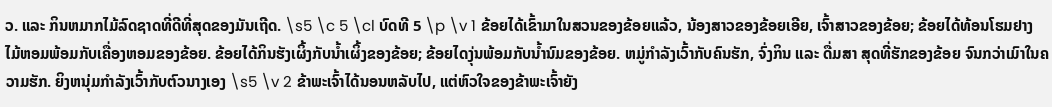ວ. ແລະ ກິນຫມາກໄມ້ລົດຊາດທີ່ດີທີ່ສຸດຂອງມັນເຖີດ. \s5 \c 5 \cl ບົດທີ 5 \p \v 1 ຂ້ອຍໄດ້ເຂົ້າມາໃນສວນຂອງຂ້ອຍແລ້ວ, ນ້ອງສາວຂອງຂ້ອຍເອີຍ, ເຈົ້າສາວຂອງຂ້ອຍ; ຂ້ອຍໄດ້ທ້ອນໂຮມຢາງໄມ້ຫອມພ້ອມກັບເຄື່ອງຫອມຂອງຂ້ອຍ. ຂ້ອຍໄດ້ກິນຮັງເຜິ້ງກັບນ້ຳເຜິ້ງຂອງຂ້ອຍ; ຂ້ອຍໄດງຸ່ນພ້ອມກັບນ້ຳນົມຂອງຂ້ອຍ. ຫມູ່ກຳລັງເວົ້າກັບຄົນຮັກ, ຈົ່ງກິນ ແລະ ດື່ມສາ ສຸດທີ່ຮັກຂອງຂ້ອຍ ຈົນກວ່າເມົາໃນຄວາມຮັກ. ຍິງຫນຸ່ມກຳລັງເວົ້າກັບຕົວນາງເອງ \s5 \v 2 ຂ້າພະເຈົ້າໄດ້ນອນຫລັບໄປ, ແຕ່ຫົວໃຈຂອງຂ້າພະເຈົ້າຍັງ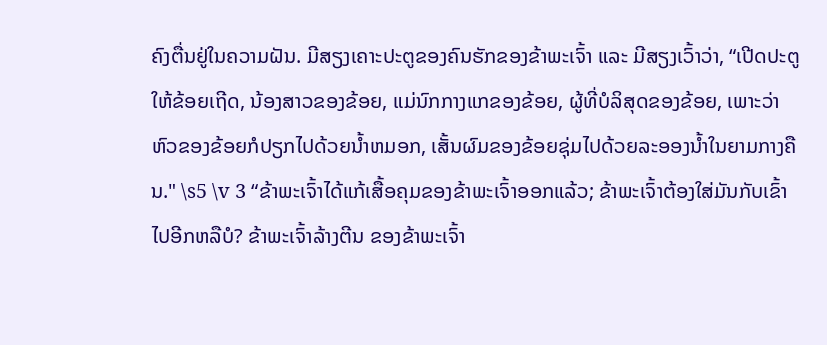ຄົງຕື່ນຢູ່ໃນຄວາມຝັນ. ມີສຽງເຄາະປະຕູຂອງຄົນຮັກຂອງຂ້າພະເຈົ້າ ແລະ ມີສຽງເວົ້າວ່າ, “ເປີດປະຕູໃຫ້ຂ້ອຍເຖີດ, ນ້ອງສາວຂອງຂ້ອຍ, ແມ່ນົກກາງແກຂອງຂ້ອຍ, ຜູ້ທີ່ບໍລິສຸດຂອງຂ້ອຍ, ເພາະວ່າຫົວຂອງຂ້ອຍກໍປຽກໄປດ້ວຍນ້ຳຫມອກ, ເສັ້ນຜົມຂອງຂ້ອຍຊຸ່ມໄປດ້ວຍລະອອງນ້ຳໃນຍາມກາງຄືນ." \s5 \v 3 “ຂ້າພະເຈົ້າໄດ້ແກ້ເສື້ອຄຸມຂອງຂ້າພະເຈົ້າອອກແລ້ວ; ຂ້າພະເຈົ້າຕ້ອງໃສ່ມັນກັບເຂົ້າໄປອີກຫລືບໍ? ຂ້າພະເຈົ້າລ້າງຕີນ ຂອງຂ້າພະເຈົ້າ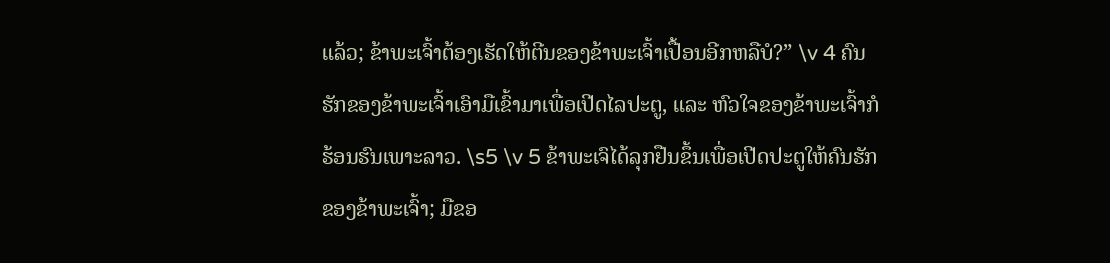ແລ້ວ; ຂ້າພະເຈົ້າຕ້ອງເຮັດໃຫ້ຕີນຂອງຂ້າພະເຈົ້າເປື້ອນອີກຫລືບໍ?” \v 4 ຄົນຮັກຂອງຂ້າພະເຈົ້າເອົາມືເຂົ້າມາເພື່ອເປີດໄລປະຕູ, ແລະ ຫົວໃຈຂອງຂ້າພະເຈົ້າກໍຮ້ອນຮົນເພາະລາວ. \s5 \v 5 ຂ້າພະເຈົໄດ້ລຸກຢືນຂຶ້ນເພື່ອເປີດປະຕູໃຫ້ຄົນຮັກຂອງຂ້າພະເຈົ້າ; ມືຂອ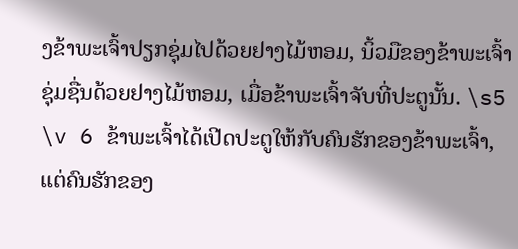ງຂ້າພະເຈົ້າປຽກຊຸ່ມໄປດ້ວຍຢາງໄມ້ຫອມ, ນິ້ວມືຂອງຂ້າພະເຈົ້າຊຸ່ມຊື່ນດ້ວຍຢາງໄມ້ຫອມ, ເມື່ອຂ້າພະເຈົ້າຈັບທີ່ປະຕູນັ້ນ. \s5 \v 6 ຂ້າພະເຈົ້າໄດ້ເປີດປະຕູໃຫ້ກັບຄົນຮັກຂອງຂ້າພະເຈົ້າ, ແຕ່ຄົນຮັກຂອງ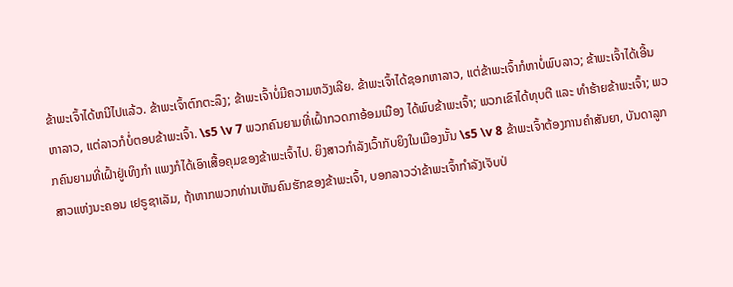ຂ້າພະເຈົ້າໄດ້ຫນີໄປແລ້ວ. ຂ້າພະເຈົ້າຕົກຕະລຶງ; ຂ້າພະເຈົ້າບໍ່ມີຄວາມຫວັງເລີຍ. ຂ້າພະເຈົ້າໄດ້ຊອກຫາລາວ, ແຕ່ຂ້າພະເຈົ້າກໍຫາບໍ່ພົບລາວ; ຂ້າພະເຈົ້າໄດ້ເອີ້ນຫາລາວ, ແຕ່ລາວກໍບໍ່ຕອບຂ້າພະເຈົ້າ. \s5 \v 7 ພວກຄົນຍາມທີ່ເຝົ້າກວດກາອ້ອມເມືອງ ໄດ້ພົບຂ້າພະເຈົ້າ; ພວກເຂົາໄດ້ທຸບຕີ ແລະ ທຳຮ້າຍຂ້າພະເຈົ້າ; ພວກຄົນຍາມທີ່ເຝົ້າຢູ່ເທິງກຳ ແພງກໍໄດ້ເອົາເສື້ອຄຸມຂອງຂ້າພະເຈົ້າໄປ. ຍິງສາວກຳລັງເວົ້າກັບຍິງໃນເມືອງນັ້ນ \s5 \v 8 ຂ້າພະເຈົ້າຕ້ອງການຄຳສັນຍາ, ບັນດາລູກສາວແຫ່ງນະຄອນ ເຢຣູຊາເລັມ, ຖ້າຫາກພວກທ່ານເຫັນຄົນຮັກຂອງຂ້າພະເຈົ້າ, ບອກລາວວ່າຂ້າພະເຈົ້າກຳລັງເຈັບປ່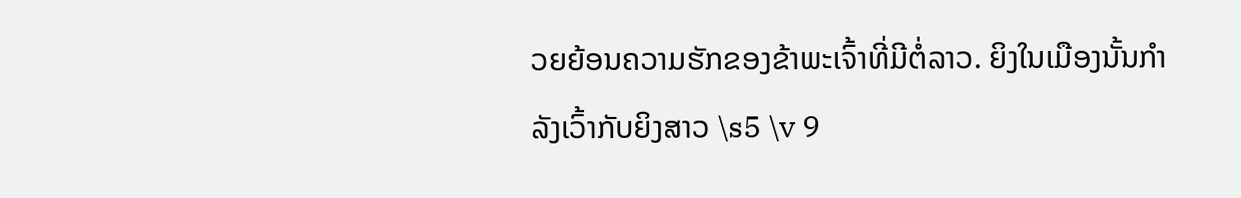ວຍຍ້ອນຄວາມຮັກຂອງຂ້າພະເຈົ້າທີ່ມີຕໍ່ລາວ. ຍິງໃນເມືອງນັ້ນກຳລັງເວົ້າກັບຍິງສາວ \s5 \v 9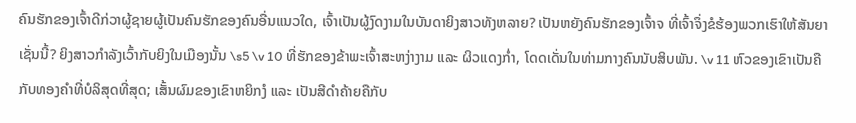ຄົນຮັກຂອງເຈົ້າດີກ່ວາຜູ້ຊາຍຜູ້ເປັນຄົນຮັກຂອງຄົນອື່ນແນວໃດ, ເຈົ້າເປັນຜູ້ງົດງາມໃນບັນດາຍິງສາວທັງຫລາຍ? ເປັນຫຍັງຄົນຮັກຂອງເຈົ້າຈ ທີ່ເຈົ້າຈຶ່ງຂໍຮ້ອງພວກເຮົາໃຫ້ສັນຍາເຊັ່ນນີ້? ຍິງສາວກຳລັງເວົ້າກັບຍິງໃນເມືອງນັ້ນ \s5 \v 10 ທີ່ຮັກຂອງຂ້າພະເຈົ້າສະຫງ່າງາມ ແລະ ຜິວແດງກ່ຳ, ໂດດເດັ່ນໃນທ່າມກາງຄົນນັບສິບພັນ. \v 11 ຫົວຂອງເຂົາເປັນຄືກັບທອງຄຳທີ່ບໍລິສຸດທີ່ສຸດ; ເສັ້ນຜົມຂອງເຂົາຫຍິກງໍ ແລະ ເປັນສີດຳຄ້າຍຄືກັບ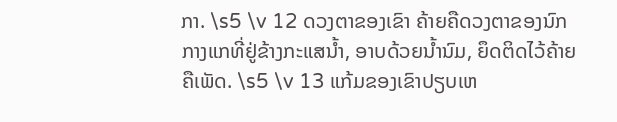ກາ. \s5 \v 12 ດວງຕາຂອງເຂົາ ຄ້າຍຄືດວງຕາຂອງນົກກາງແກທີ່ຢູ່ຂ້າງກະແສນ້ຳ, ອາບດ້ວຍນ້ຳນົມ, ຍຶດຕິດໄວ້ຄ້າຍຄືເພັດ. \s5 \v 13 ແກ້ມຂອງເຂົາປຽບເຫ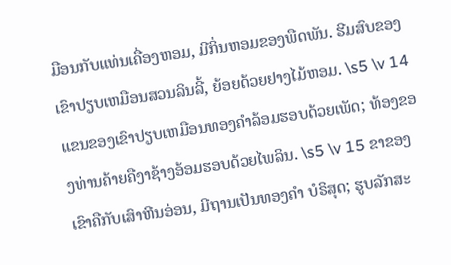ມືອນກັບແທ່ນເຄື່ອງຫອມ, ມີກິ່ນຫອມຂອງພືດພັນ. ຮີມສົບຂອງເຂົາປຽບເຫມືອນສວນລິນລີ້, ຍ້ອຍດ້ວຍຢາງໄມ້ຫອມ. \s5 \v 14 ແຂນຂອງເຂົາປຽບເຫມືອນທອງຄຳລ້ອມຮອບດ້ວຍເພັດ; ທ້ອງຂອງທ່ານຄ້າຍຄືງາຊ້າງອ້ອມຮອບດ້ວຍໄພລິນ. \s5 \v 15 ຂາຂອງເຂົາຄືກັບເສົາຫີນອ່ອນ, ມີຖານເປັນທອງຄຳ ບໍຣິສຸດ; ຮູບລັກສະ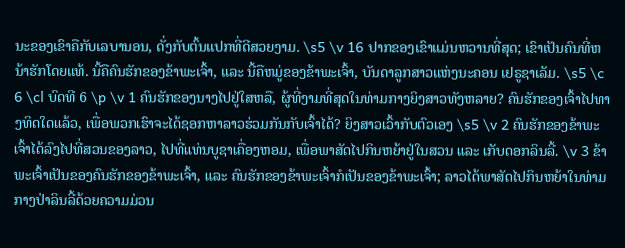ນະຂອງເຂົາຄືກັບເລບານອນ, ດັ່ງກັບຕົ້ນແປກທີ່ດີສວຍງາມ. \s5 \v 16 ປາກຂອງເຂົາແມ່ນຫວານທີ່ສຸດ; ເຂົາເປັນຄົນທີ່ຫນ້າຮັກໂດຍແທ້. ນີ້ຄືຄົນຮັກຂອງຂ້າພະເຈົ້າ, ແລະ ນີ້ຄືຫມູ່ຂອງຂ້າພະເຈົ້າ, ບັນດາລູກສາວແຫ່ງນະຄອນ ເຢຣູຊາເລັມ. \s5 \c 6 \cl ບົດທີ 6 \p \v 1 ຄົນຮັກຂອງນາງໄປຢູ່ໃສຫລື, ຜູ້ທີ່ງາມທີ່ສຸດໃນທ່າມກາງຍິງສາວທັງຫລາຍ? ຄົນຮັກຂອງເຈົ້າໄປທາງທິດໃດແລ້ວ, ເພື່ອພວກເຮົາຈະໄດ້ຊອກຫາລາວຮ່ວມກັນກັບເຈົ້າໄດ້? ຍິງສາວເວົ້າກັບຕົວເອງ \s5 \v 2 ຄົນຮັກຂອງຂ້າພະເຈົ້າໄດ້ລົງໄປທີ່ສວນຂອງລາວ, ໄປທີ່ແທ່ນບູຊາເຄື່ອງຫອມ, ເພື່ອພາສັດໄປກິນຫຍ້າຢູ່ໃນສວນ ແລະ ເກັບດອກລິນລີ້. \v 3 ຂ້າພະເຈົ້າເປັນຂອງຄົນຮັກຂອງຂ້າພະເຈົ້າ, ແລະ ຄົນຮັກຂອງຂ້າພະເຈົ້າກໍເປັນຂອງຂ້າພະເຈົ້າ; ລາວໄດ້ພາສັດໄປກິນຫຍ້າໃນທ່າມກາງປ່າລິນລີ້ດ້ວຍຄວາມມ່ວນ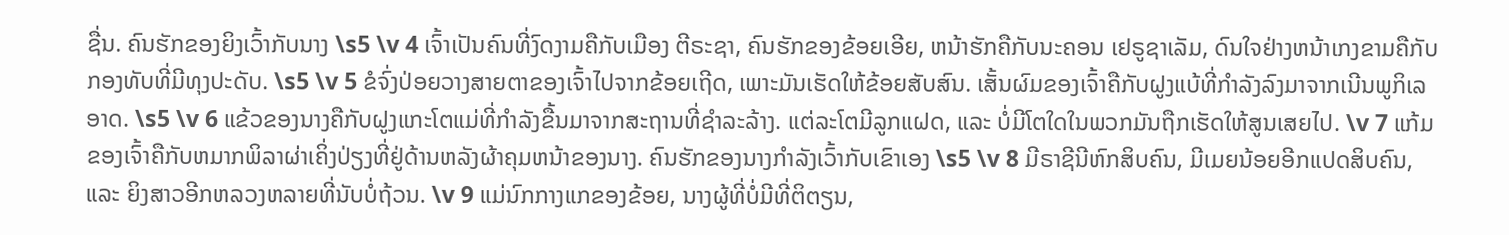ຊື່ນ. ຄົນຮັກຂອງຍິງເວົ້າກັບນາງ \s5 \v 4 ເຈົ້າເປັນຄົນທີ່ງົດງາມຄືກັບເມືອງ ຕີຣະຊາ, ຄົນຮັກຂອງຂ້ອຍເອີຍ, ຫນ້າຮັກຄືກັບນະຄອນ ເຢຣູຊາເລັມ, ດົນໃຈຢ່າງຫນ້າເກງຂາມຄືກັບກອງທັບທີ່ມີທຸງປະດັບ. \s5 \v 5 ຂໍຈົ່ງປ່ອຍວາງສາຍຕາຂອງເຈົ້າໄປຈາກຂ້ອຍເຖີດ, ເພາະມັນເຮັດໃຫ້ຂ້ອຍສັບສົນ. ເສັ້ນຜົມຂອງເຈົ້າຄືກັບຝູງແບ້ທີ່ກຳລັງລົງມາຈາກເນີນພູກິເລອາດ. \s5 \v 6 ແຂ້ວຂອງນາງຄືກັບຝູງແກະໂຕແມ່ທີ່ກຳລັງຂື້ນມາຈາກສະຖານທີ່ຊຳລະລ້າງ. ແຕ່ລະໂຕມີລູກແຝດ, ແລະ ບໍ່ມີໂຕໃດໃນພວກມັນຖືກເຮັດໃຫ້ສູນເສຍໄປ. \v 7 ແກ້ມຂອງເຈົ້າຄືກັບຫມາກພິລາຜ່າເຄິ່ງປ່ຽງທີ່ຢູ່ດ້ານຫລັງຜ້າຄຸມຫນ້າຂອງນາງ. ຄົນຮັກຂອງນາງກຳລັງເວົ້າກັບເຂົາເອງ \s5 \v 8 ມີຣາຊີນີຫົກສິບຄົນ, ມີເມຍນ້ອຍອີກແປດສິບຄົນ, ແລະ ຍິງສາວອີກຫລວງຫລາຍທີ່ນັບບໍ່ຖ້ວນ. \v 9 ແມ່ນົກກາງແກຂອງຂ້ອຍ, ນາງຜູ້ທີ່ບໍ່ມີທີ່ຕິຕຽນ,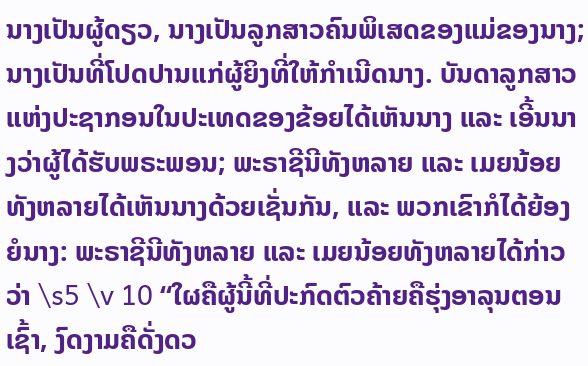ນາງເປັນຜູ້ດຽວ, ນາງເປັນລູກສາວຄົນພິເສດຂອງແມ່ຂອງນາງ; ນາງເປັນທີ່ໂປດປານແກ່ຜູ້ຍິງທີ່ໃຫ້ກຳເນີດນາງ. ບັນດາລູກສາວແຫ່ງປະຊາກອນໃນປະເທດຂອງຂ້ອຍໄດ້ເຫັນນາງ ແລະ ເອີ້ນນາງວ່າຜູ້ໄດ້ຮັບພຣະພອນ; ພະຣາຊີນີທັງຫລາຍ ແລະ ເມຍນ້ອຍທັງຫລາຍໄດ້ເຫັນນາງດ້ວຍເຊັ່ນກັນ, ແລະ ພວກເຂົາກໍໄດ້ຍ້ອງຍໍນາງ: ພະຣາຊີນີທັງຫລາຍ ແລະ ເມຍນ້ອຍທັງຫລາຍໄດ້ກ່າວວ່າ \s5 \v 10 “ໃຜຄືຜູ້ນີ້ທີ່ປະກົດຕົວຄ້າຍຄືຮຸ່ງອາລຸນຕອນເຊົ້າ, ງົດງາມຄືດັ່ງດວ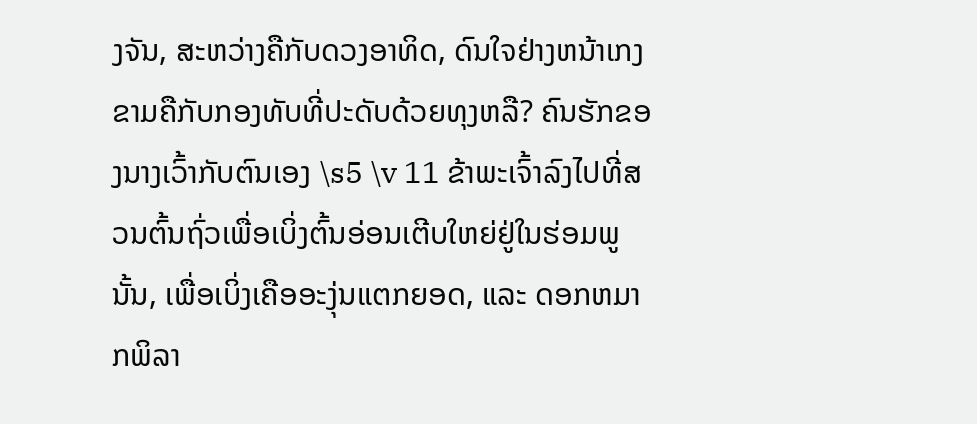ງຈັນ, ສະຫວ່າງຄືກັບດວງອາທິດ, ດົນໃຈຢ່າງຫນ້າເກງຂາມຄືກັບກອງທັບທີ່ປະດັບດ້ວຍທຸງຫລື? ຄົນຮັກຂອງນາງເວົ້າກັບຕົນເອງ \s5 \v 11 ຂ້າພະເຈົ້າລົງໄປທີ່ສວນຕົ້ນຖົ່ວເພື່ອເບິ່ງຕົ້ນອ່ອນເຕີບໃຫຍ່ຢູ່ໃນຮ່ອມພູນັ້ນ, ເພື່ອເບິ່ງເຄືອອະງຸ່ນແຕກຍອດ, ແລະ ດອກຫມາກພິລາ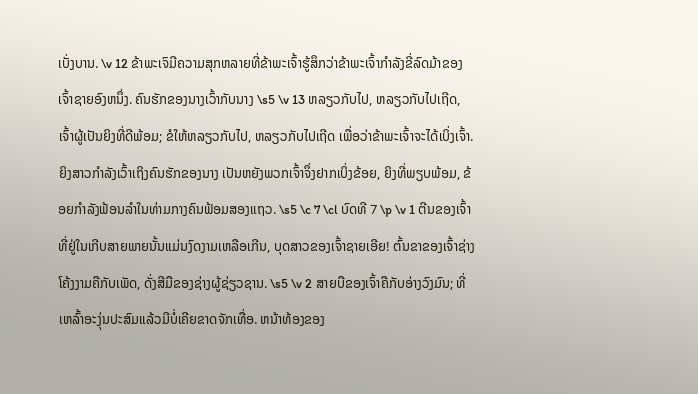ເບັ່ງບານ. \v 12 ຂ້າພະເຈົມີຄວາມສຸກຫລາຍທີ່ຂ້າພະເຈົ້າຮູ້ສຶກວ່າຂ້າພະເຈົ້າກຳລັງຂີ່ລົດມ້າຂອງເຈົ້າຊາຍອົງຫນຶ່ງ. ຄົນຮັກຂອງນາງເວົ້າກັບນາງ \s5 \v 13 ຫລຽວກັບໄປ, ຫລຽວກັບໄປເຖີດ, ເຈົ້າຜູ້ເປັນຍິງທີ່ດີພ້ອມ; ຂໍໃຫ້ຫລຽວກັບໄປ, ຫລຽວກັບໄປເຖີດ ເພື່ອວ່າຂ້າພະເຈົ້າຈະໄດ້ເບິ່ງເຈົ້າ. ຍິງສາວກຳລັງເວົ້າເຖິງຄົນຮັກຂອງນາງ ເປັນຫຍັງພວກເຈົ້າຈຶ່ງຢາກເບິ່ງຂ້ອຍ, ຍິງທີ່ພຽບພ້ອມ, ຂ້ອຍກຳລັງຟ້ອນລຳໃນທ່າມກາງຄົນຟ້ອມສອງແຖວ. \s5 \c 7 \cl ບົດທີ 7 \p \v 1 ຕີນຂອງເຈົ້າທີ່ຢູ່ໃນເກີບສາຍພາຍນັ້ນແມ່ນງົດງາມເຫລືອເກີນ, ບຸດສາວຂອງເຈົ້າຊາຍເອີຍ! ຕົ້ນຂາຂອງເຈົ້າຊ່າງໂຄ້ງງາມຄືກັບເພັດ, ດັ່ງສີມືຂອງຊ່າງຜູ້ຊ່ຽວຊານ. \s5 \v 2 ສາຍບືຂອງເຈົ້າຄືກັບອ່າງວົງມົນ; ທີ່ເຫລົ້າອະງຸ່ນປະສົມແລ້ວມີບໍ່ເຄີຍຂາດຈັກເທື່ອ. ຫນ້າທ້ອງຂອງ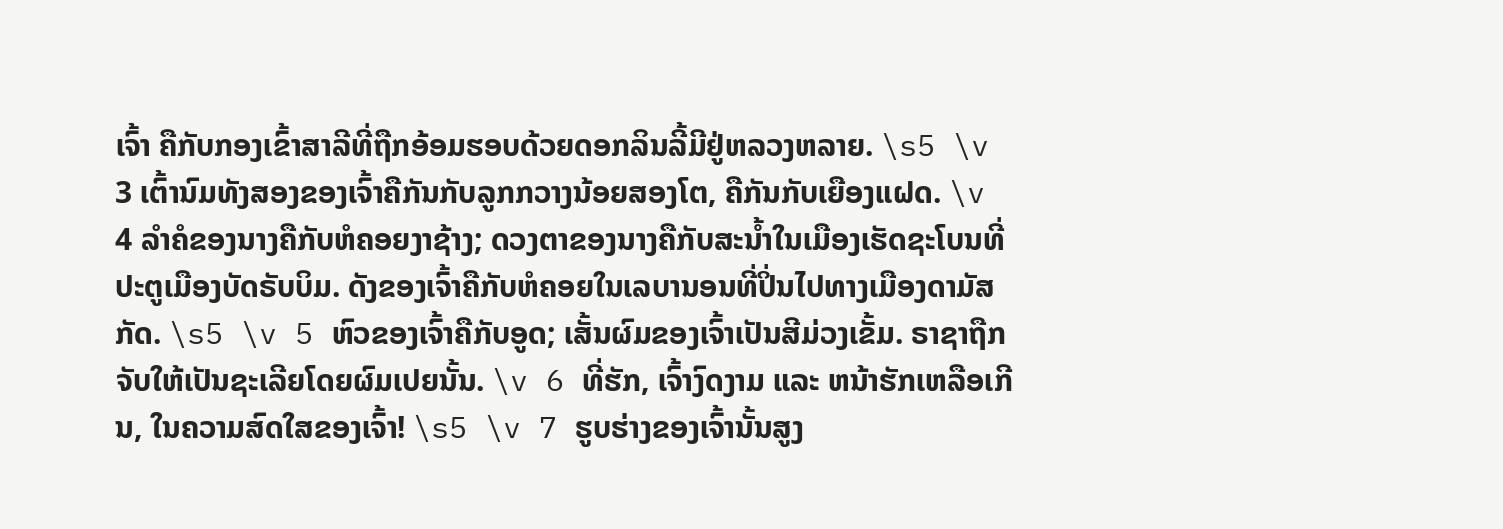ເຈົ້າ ຄືກັບກອງເຂົ້າສາລີທີ່ຖືກອ້ອມຮອບດ້ວຍດອກລິນລີ້ມີຢູ່ຫລວງຫລາຍ. \s5 \v 3 ເຕົ້ານົມທັງສອງຂອງເຈົ້າຄືກັນກັບລູກກວາງນ້ອຍສອງໂຕ, ຄືກັນກັບເຍືອງແຝດ. \v 4 ລຳຄໍຂອງນາງຄືກັບຫໍຄອຍງາຊ້າງ; ດວງຕາຂອງນາງຄືກັບສະນ້ຳໃນເມືອງເຮັດຊະໂບນທີ່ປະຕູເມືອງບັດຣັບບິມ. ດັງຂອງເຈົ້າຄືກັບຫໍຄອຍໃນເລບານອນທີ່ປິ່ນໄປທາງເມືອງດາມັສກັດ. \s5 \v 5 ຫົວຂອງເຈົ້າຄືກັບອູດ; ເສັ້ນຜົມຂອງເຈົ້າເປັນສີມ່ວງເຂັ້ມ. ຣາຊາຖືກຈັບໃຫ້ເປັນຊະເລີຍໂດຍຜົມເປຍນັ້ນ. \v 6 ທີ່ຮັກ, ເຈົ້າງົດງາມ ແລະ ຫນ້າຮັກເຫລືອເກີນ, ໃນຄວາມສົດໃສຂອງເຈົ້າ! \s5 \v 7 ຮູບຮ່າງຂອງເຈົ້ານັ້ນສູງ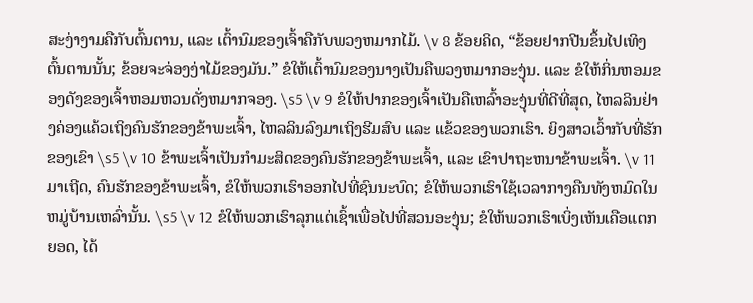ສະງ່າງາມຄືກັບຕົ້ນຕານ, ແລະ ເຕົ້ານົມຂອງເຈົ້າຄືກັບພວງຫມາກໄມ້. \v 8 ຂ້ອຍຄິດ, “ຂ້ອຍຢາກປີນຂຶ້ນໄປເທິງຕົ້ນຕານນັ້ນ; ຂ້ອຍຈະຈ່ອງງ່າໄມ້ຂອງມັນ.” ຂໍໃຫ້ເຕົ້ານົມຂອງນາງເປັນຄືພວງຫມາກອະງຸ່ນ. ແລະ ຂໍໃຫ້ກິ່ນຫອມຂອງດັງຂອງເຈົ້າຫອມຫວນດັ່ງຫມາກຈອງ. \s5 \v 9 ຂໍໃຫ້ປາກຂອງເຈົ້າເປັນຄືເຫລົ້າອະງຸ່ນທີ່ດີທີ່ສຸດ, ໄຫລລິນຢ່າງຄ່ອງແຄ້ວເຖິງຄົນຮັກຂອງຂ້າພະເຈົ້າ, ໄຫລລິນລົງມາເຖິງຮີມສົບ ແລະ ແຂ້ວຂອງພວກເຮົາ. ຍິງສາວເວົ້າກັບທີ່ຮັກຂອງເຂົາ \s5 \v 10 ຂ້າພະເຈົ້າເປັນກຳມະສິດຂອງຄົນຮັກຂອງຂ້າພະເຈົ້າ, ແລະ ເຂົາປາຖະຫນາຂ້າພະເຈົ້າ. \v 11 ມາເຖີດ, ຄົນຮັກຂອງຂ້າພະເຈົ້າ, ຂໍໃຫ້ພວກເຮົາອອກໄປທີ່ຊົນນະບົດ; ຂໍໃຫ້ພວກເຮົາໃຊ້ເວລາກາງຄືນທັງຫມົດໃນຫມູ່ບ້ານເຫລົ່ານັ້ນ. \s5 \v 12 ຂໍໃຫ້ພວກເຮົາລຸກແຕ່ເຊົ້າເພື່ອໄປທີ່ສວນອະງຸ່ນ; ຂໍໃຫ້ພວກເຮົາເບິ່ງເຫັນເຄືອແຕກຍອດ, ໄດ້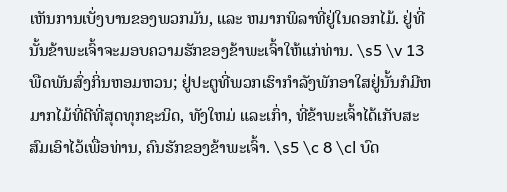ເຫັນການເບັ່ງບານຂອງພວກມັນ, ແລະ ຫມາກພິລາທີ່ຢູ່ໃນດອກໄມ້. ຢູ່ທີ່ນັ້ນຂ້າພະເຈົ້າຈະມອບຄວາມຮັກຂອງຂ້າພະເຈົ້າໃຫ້ແກ່ທ່ານ. \s5 \v 13 ພືດພັນສົ່ງກິ່ນຫອມຫວນ; ຢູ່ປະຕູທີ່ພວກເຮົາກຳລັງພັກອາໃສຢູ່ນັ້ນກໍມີຫມາກໄມ້ທີ່ດີທີ່ສຸດທຸກຊະນິດ, ທັງໃຫມ່ ແລະເກົ່າ, ທີ່ຂ້າພະເຈົ້າໄດ້ເກັບສະສົມເອົາໄວ້ເພື່ອທ່ານ, ຄົນຮັກຂອງຂ້າພະເຈົ້າ. \s5 \c 8 \cl ບົດ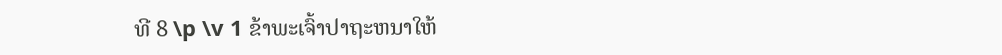ທີ 8 \p \v 1 ຂ້າພະເຈົ້າປາຖະຫນາໃຫ້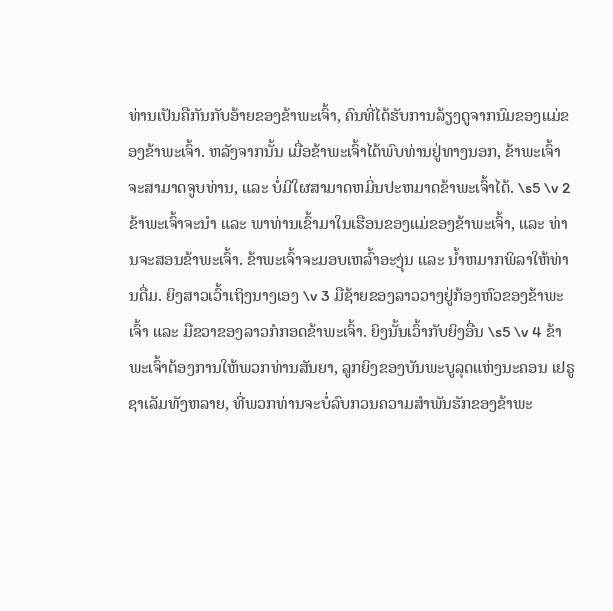ທ່ານເປັນຄືກັນກັບອ້າຍຂອງຂ້າພະເຈົ້າ, ຄົນທີ່ໄດ້ຮັບການລ້ຽງດູຈາກນົມຂອງແມ່ຂອງຂ້າພະເຈົ້າ. ຫລັງຈາກນັ້ນ ເມື່ອຂ້າພະເຈົ້າໄດ້ພົບທ່ານຢູ່ທາງນອກ, ຂ້າພະເຈົ້າຈະສາມາດຈູບທ່ານ, ແລະ ບໍ່ມີໃຜສາມາດຫມິ່ນປະຫມາດຂ້າພະເຈົ້າໄດ້. \s5 \v 2 ຂ້າພະເຈົ້າຈະນຳ ແລະ ພາທ່ານເຂົ້າມາໃນເຮືອນຂອງແມ່ຂອງຂ້າພະເຈົ້າ, ແລະ ທ່ານຈະສອນຂ້າພະເຈົ້າ. ຂ້າພະເຈົ້າຈະມອບເຫລົ້າອະງຸ່ນ ແລະ ນ້ຳຫມາກພິລາໃຫ້ທ່ານດື່ມ. ຍິງສາວເວົ້າເຖິງນາງເອງ \v 3 ມືຊ້າຍຂອງລາວວາງຢູ່ກ້ອງຫົວຂອງຂ້າພະເຈົ້າ ແລະ ມືຂວາຂອງລາວກໍກອດຂ້າພະເຈົ້າ. ຍິງນັ້ນເວົ້າກັບຍິງອື່ນ \s5 \v 4 ຂ້າພະເຈົ້າຕ້ອງການໃຫ້ພວກທ່ານສັນຍາ, ລູກຍິງຂອງບັນພະບູລຸດແຫ່ງນະຄອນ ເຢຣູຊາເລັມທັງຫລາຍ, ທີ່ພວກທ່ານຈະບໍ່ລົບກວນຄວາມສຳພັນຮັກຂອງຂ້າພະ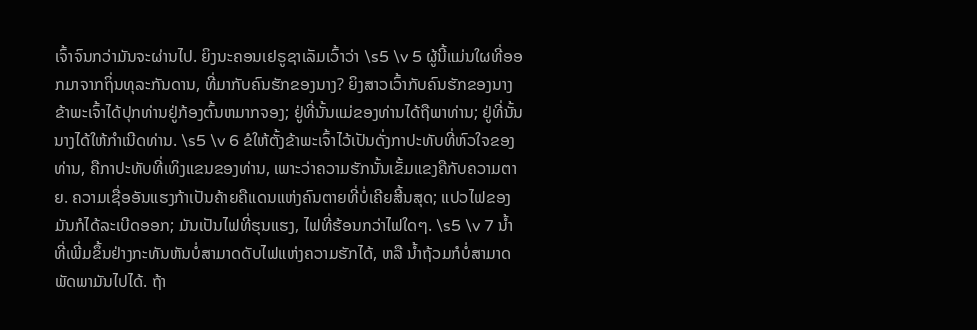ເຈົ້າຈົນກວ່າມັນຈະຜ່ານໄປ. ຍິງນະຄອນເຢຣູຊາເລັມເວົ້າວ່າ \s5 \v 5 ຜູ້ນີ້ແມ່ນໃຜທີ່ອອກມາຈາກຖິ່ນທຸລະກັນດານ, ທີ່ມາກັບຄົນຮັກຂອງນາງ? ຍິງສາວເວົ້າກັບຄົນຮັກຂອງນາງ ຂ້າພະເຈົ້າໄດ້ປຸກທ່ານຢູ່ກ້ອງຕົ້ນຫມາກຈອງ; ຢູ່ທີ່ນັ້ນແມ່ຂອງທ່ານໄດ້ຖືພາທ່ານ; ຢູ່ທີ່ນັ້ນນາງໄດ້ໃຫ້ກຳເນີດທ່ານ. \s5 \v 6 ຂໍໃຫ້ຕັ້ງຂ້າພະເຈົ້າໄວ້ເປັນດັ່ງກາປະທັບທີ່ຫົວໃຈຂອງທ່ານ, ຄືກາປະທັບທີ່ເທິງແຂນຂອງທ່ານ, ເພາະວ່າຄວາມຮັກນັ້ນເຂັ້ມແຂງຄືກັບຄວາມຕາຍ. ຄວາມເຊື່ອອັນແຮງກ້າເປັນຄ້າຍຄືແດນແຫ່ງຄົນຕາຍທີ່ບໍ່ເຄີຍສີ້ນສຸດ; ແປວໄຟຂອງມັນກໍໄດ້ລະເບີດອອກ; ມັນເປັນໄຟທີ່ຮຸນແຮງ, ໄຟທີ່ຮ້ອນກວ່າໄຟໃດໆ. \s5 \v 7 ນ້ຳທີ່ເພີ່ມຂຶ້ນຢ່າງກະທັນຫັນບໍ່ສາມາດດັບໄຟແຫ່ງຄວາມຮັກໄດ້, ຫລື ນ້ຳຖ້ວມກໍບໍ່ສາມາດພັດພາມັນໄປໄດ້. ຖ້າ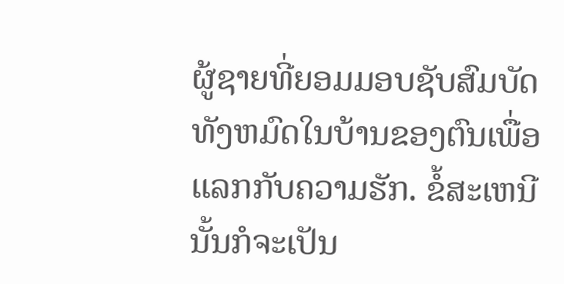ຜູ້ຊາຍທີ່ຍອມມອບຊັບສົມບັດທັງຫມົດໃນບ້ານຂອງຕົນເພື່ອແລກກັບຄວາມຮັກ. ຂໍ້ສະເຫນີນັ້ນກໍຈະເປັນ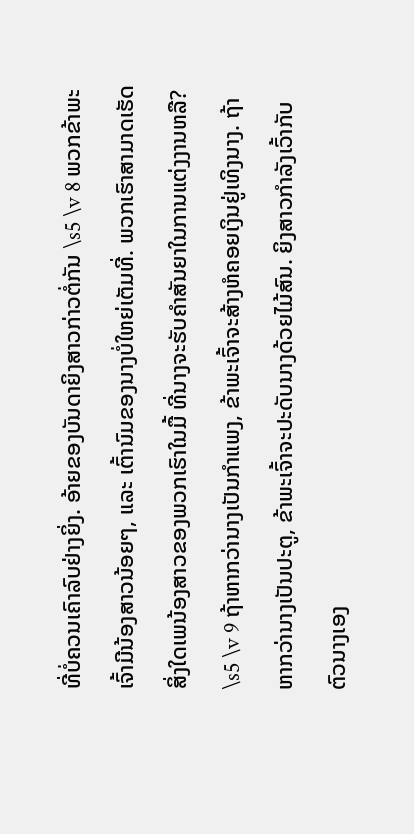ທີ່ບໍ່ຄວນເຄົາລົບຢ່າງຍິ່ງ. ອ້າຍຂອງບັນດາຍິງສາວກ່າວຕໍ່ກັນ \s5 \v 8 ພວກຂ້າພະເຈົ້າມີນ້ອງສາວນ້ອຍໆ, ແລະ ເຕົ້ານົມຂອງນາງບໍ່ໃຫຍ່ເຕັມທີ່. ພວກເຮົາສາມາດເຮັດສິ່ງໃດເພນ້ອງສາວຂອງພວກເຮົາໃນມື້ ທີ່ນາງຈະຮັບຄຳສັນຍາໃນການແຕ່ງງານຫລື? \s5 \v 9 ຖ້າຫາກວ່ານາງເປັນກຳແພງ, ຂ້າພະເຈົ້າຈະສ້າງຫໍຄອຍເງິນຢູ່ເທິງນາງ. ຖ້າຫາກວ່ານາງເປັນປະຕູ, ຂ້າພະເຈົ້າຈະປະດັບນາງດ້ວຍໄມ້ສົນ. ຍິງສາວກຳລັງເວົ້າກັບຕົວນາງເອງ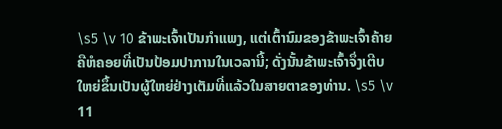\s5 \v 10 ຂ້າພະເຈົ້າເປັນກຳແພງ, ແຕ່ເຕົ້ານົມຂອງຂ້າພະເຈົ້າຄ້າຍຄືຫໍຄອຍທີ່ເປັນປ້ອມປາການໃນເວລານີ້; ດັ່ງນັ້ນຂ້າພະເຈົ້າຈຶ່ງເຕີບໃຫຍ່ຂຶ້ນເປັນຜູ້ໃຫຍ່ຢ່າງເຕັມທີ່ແລ້ວໃນສາຍຕາຂອງທ່ານ. \s5 \v 11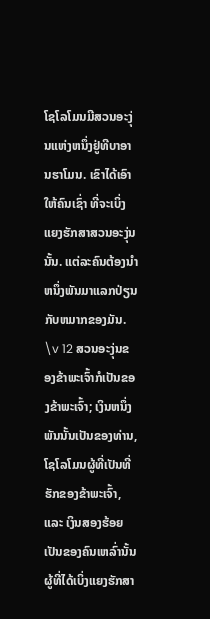ໂຊໂລໂມນມີສວນອະງຸ່ນແຫ່ງຫນຶ່ງຢູ່ທີບາອານຮາໂມນ. ເຂົາໄດ້ເອົາໃຫ້ຄົນເຊົ່າ ທີ່ຈະເບິ່ງແຍງຮັກສາສວນອະງຸ່ນນັ້ນ. ແຕ່ລະຄົນຕ້ອງນຳຫນຶ່ງພັນມາແລກປ່ຽນກັບຫມາກຂອງມັນ. \v 12 ສວນອະງຸ່ນຂອງຂ້າພະເຈົ້າກໍເປັນຂອງຂ້າພະເຈົ້າ; ເງິນຫນຶ່ງພັນນັ້ນເປັນຂອງທ່ານ, ໂຊໂລໂມນຜູ້ທີ່ເປັນທີ່ຮັກຂອງຂ້າພະເຈົ້າ, ແລະ ເງິນສອງຮ້ອຍເປັນຂອງຄົນເຫລົ່ານັ້ນຜູ້ທີ່ໄດ້ເບິ່ງແຍງຮັກສາ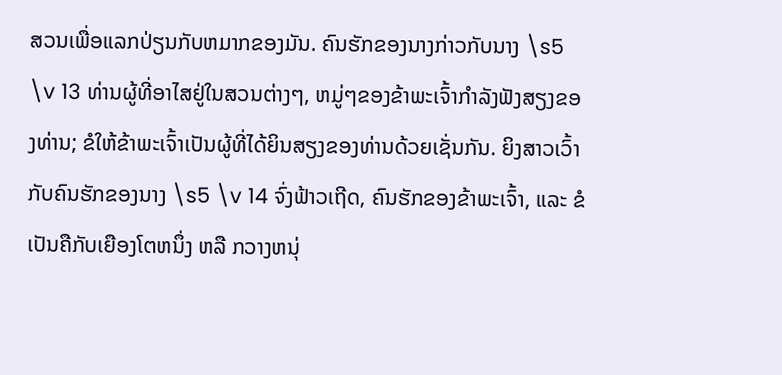ສວນເພື່ອແລກປ່ຽນກັບຫມາກຂອງມັນ. ຄົນຮັກຂອງນາງກ່າວກັບນາງ \s5 \v 13 ທ່ານຜູ້ທີ່ອາໄສຢູ່ໃນສວນຕ່າງໆ, ຫມູ່ໆຂອງຂ້າພະເຈົ້າກຳລັງຟັງສຽງຂອງທ່ານ; ຂໍໃຫ້ຂ້າພະເຈົ້າເປັນຜູ້ທີ່ໄດ້ຍິນສຽງຂອງທ່ານດ້ວຍເຊັ່ນກັນ. ຍິງສາວເວົ້າກັບຄົນຮັກຂອງນາງ \s5 \v 14 ຈົ່ງຟ້າວເຖີດ, ຄົນຮັກຂອງຂ້າພະເຈົ້າ, ແລະ ຂໍເປັນຄືກັບເຍືອງໂຕຫນຶ່ງ ຫລື ກວາງຫນຸ່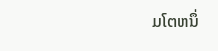ມໂຕຫນຶ່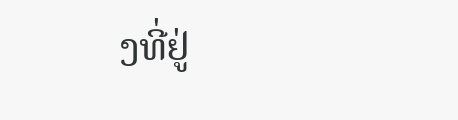ງທີ່ຢູ່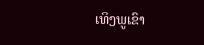ເທິງພູເຂົາ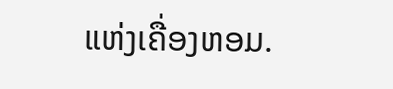ແຫ່ງເຄື່ອງຫອມ.